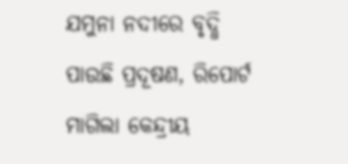ଯମୁନା ନଦୀରେ ବୃଦ୍ଧି ପାଉଛି ପ୍ରଦୂଷଣ, ରିପୋର୍ଟ ମାଗିଲା କେନ୍ଦ୍ରୀୟ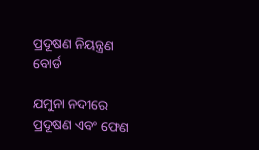ପ୍ରଦୂଷଣ ନିୟନ୍ତ୍ରଣ ବୋର୍ଡ

ଯମୁନା ନଦୀରେ ପ୍ରଦୂଷଣ ଏବଂ ଫେଣ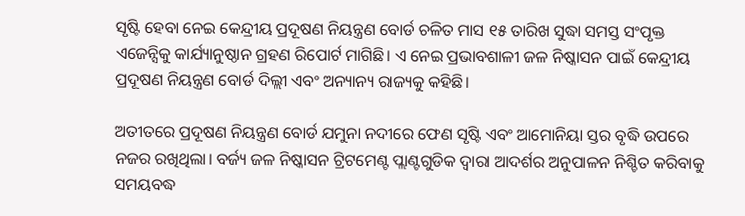ସୃଷ୍ଟି ହେବା ନେଇ କେନ୍ଦ୍ରୀୟ ପ୍ରଦୂଷଣ ନିୟନ୍ତ୍ରଣ ବୋର୍ଡ ଚଳିତ ମାସ ୧୫ ତାରିଖ ସୁଦ୍ଧା ସମସ୍ତ ସଂପୃକ୍ତ ଏଜେନ୍ସିକୁ କାର୍ଯ୍ୟାନୁଷ୍ଠାନ ଗ୍ରହଣ ରିପୋର୍ଟ ମାଗିଛି। ଏ ନେଇ ପ୍ରଭାବଶାଳୀ ଜଳ ନିଷ୍କାସନ ପାଇଁ କେନ୍ଦ୍ରୀୟ ପ୍ରଦୂଷଣ ନିୟନ୍ତ୍ରଣ ବୋର୍ଡ ଦିଲ୍ଲୀ ଏବଂ ଅନ୍ୟାନ୍ୟ ରାଜ୍ୟକୁ କହିଛି।

ଅତୀତରେ ପ୍ରଦୂଷଣ ନିୟନ୍ତ୍ରଣ ବୋର୍ଡ ଯମୁନା ନଦୀରେ ଫେଣ ସୃଷ୍ଟି ଏବଂ ଆମୋନିୟା ସ୍ତର ବୃଦ୍ଧି ଉପରେ ନଜର ରଖିଥିଲା। ବର୍ଜ୍ୟ ଜଳ ନିଷ୍କାସନ ଟ୍ରିଟମେଣ୍ଟ ପ୍ଲାଣ୍ଟଗୁଡିକ ଦ୍ୱାରା ଆଦର୍ଶର ଅନୁପାଳନ ନିଶ୍ଚିତ କରିବାକୁ ସମୟବଦ୍ଧ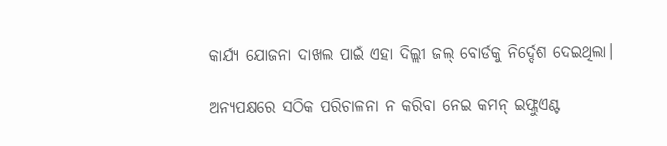କାର୍ଯ୍ୟ ଯୋଜନା ଦାଖଲ ପାଇଁ ଏହା ଦିଲ୍ଲୀ ଜଲ୍ ବୋର୍ଡକୁ ନିର୍ଦ୍ଦେଶ ଦେଇଥିଲା।

ଅନ୍ୟପକ୍ଷରେ ସଠିକ ପରିଚାଳନା ନ କରିବା ନେଇ କମନ୍ ଇଫ୍ଲୁଏଣ୍ଟ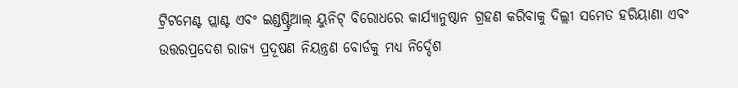ଟ୍ରିଟମେଣ୍ଟ ପ୍ଲାଣ୍ଟ ଏବଂ ଇଣ୍ଡଷ୍ଟ୍ରିଆଲ୍ ୟୁନିଟ୍ ବିରୋଧରେ କାର୍ଯ୍ୟାନୁଷ୍ଠାନ ଗ୍ରହଣ କରିବାକୁ ଦିଲ୍ଲୀ ସମେତ ହରିୟାଣା ଏବଂ ଉତ୍ତରପ୍ରଦେଶ ରାଜ୍ୟ ପ୍ରଦୂଷଣ ନିୟନ୍ତ୍ରଣ ବୋର୍ଡକୁ ମଧ୍ୟ ନିର୍ଦ୍ଦେଶ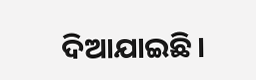ଦିଆଯାଇଛି।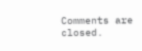Comments are closed.